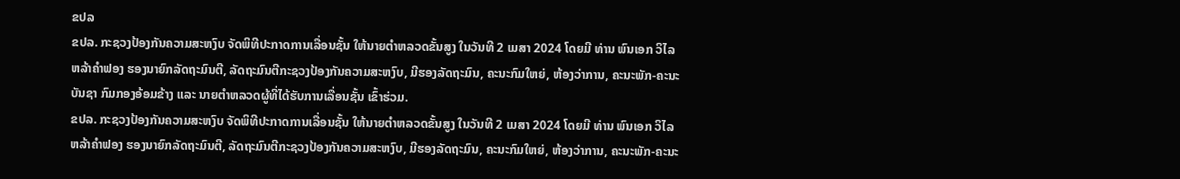ຂປລ
ຂປລ. ກະຊວງປ້ອງກັນຄວາມສະຫງົບ ຈັດພິທີປະກາດການເລື່ອນຊັ້ນ ໃຫ້ນາຍຕໍາຫລວດຂັ້ນສູງ ໃນວັນທີ 2 ເມສາ 2024 ໂດຍມີ ທ່ານ ພົນເອກ ວິໄລ ຫລ້າຄຳຟອງ ຮອງນາຍົກລັດຖະມົນຕີ, ລັດຖະມົນຕີກະຊວງປ້ອງກັນຄວາມສະຫງົບ, ມີຮອງລັດຖະມົນ, ຄະນະກົມໃຫຍ່, ຫ້ອງວ່າການ, ຄະນະພັກ-ຄະນະບັນຊາ ກົມກອງອ້ອມຂ້າງ ແລະ ນາຍຕໍາຫລວດຜູ້ທີ່ໄດ້ຮັບການເລື່ອນຊັ້ນ ເຂົ້າຮ່ວມ.
ຂປລ. ກະຊວງປ້ອງກັນຄວາມສະຫງົບ ຈັດພິທີປະກາດການເລື່ອນຊັ້ນ ໃຫ້ນາຍຕໍາຫລວດຂັ້ນສູງ ໃນວັນທີ 2 ເມສາ 2024 ໂດຍມີ ທ່ານ ພົນເອກ ວິໄລ ຫລ້າຄຳຟອງ ຮອງນາຍົກລັດຖະມົນຕີ, ລັດຖະມົນຕີກະຊວງປ້ອງກັນຄວາມສະຫງົບ, ມີຮອງລັດຖະມົນ, ຄະນະກົມໃຫຍ່, ຫ້ອງວ່າການ, ຄະນະພັກ-ຄະນະ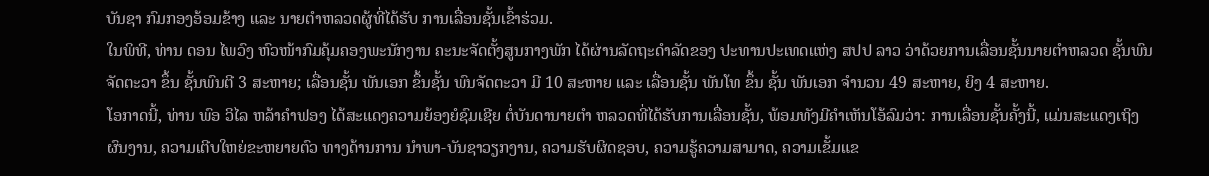ບັນຊາ ກົມກອງອ້ອມຂ້າງ ແລະ ນາຍຕໍາຫລວດຜູ້ທີ່ໄດ້ຮັບ ການເລື່ອນຊັ້ນເຂົ້າຮ່ວມ.
ໃນພິທີ, ທ່ານ ດອນ ໄພວົງ ຫົວໜ້າກົມຄຸ້ມຄອງພະນັກງານ ຄະນະຈັດຕັ້ງສູນກາງພັກ ໄດ້ຜ່ານລັດຖະດຳລັດຂອງ ປະທານປະເທດແຫ່ງ ສປປ ລາວ ວ່າດ້ວຍການເລື່ອນຊັ້ນນາຍຕຳຫລວດ ຊັ້ນພົນຈັດຕະວາ ຂຶ້ນ ຊັ້ນພົນຕີ 3 ສະຫາຍ; ເລື່ອນຊັ້ນ ພັນເອກ ຂຶ້ນຊັ້ນ ພົນຈັດຕະວາ ມີ 10 ສະຫາຍ ແລະ ເລື່ອນຊັ້ນ ພັນໂທ ຂຶ້ນ ຊັ້ນ ພັນເອກ ຈຳນວນ 49 ສະຫາຍ, ຍິງ 4 ສະຫາຍ.
ໂອກາດນີ້, ທ່ານ ພົອ ວິໄລ ຫລ້າຄຳຟອງ ໄດ້ສະແດງຄວາມຍ້ອງຍໍຊົມເຊີຍ ຕໍ່ບັນດານາຍຕຳ ຫລວດທີ່ໄດ້ຮັບການເລື່ອນຊັ້ນ, ພ້ອມທັງມີຄຳເຫັນໂອ້ລົມວ່າ: ການເລື່ອນຊັ້ນຄັ້ງນີ້, ແມ່ນສະແດງເຖິງຜົນງານ, ຄວາມເຕີບໃຫຍ່ຂະຫຍາຍຕົວ ທາງດ້ານການ ນຳພາ-ບັນຊາວຽກງານ, ຄວາມຮັບຜິດຊອບ, ຄວາມຮູ້ຄວາມສາມາດ, ຄວາມເຂັ້ມແຂ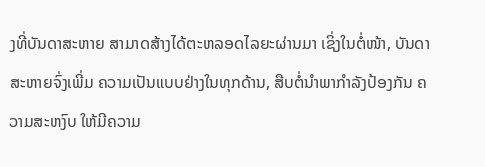ງທີ່ບັນດາສະຫາຍ ສາມາດສ້າງໄດ້ຕະຫລອດໄລຍະຜ່ານມາ ເຊິ່ງໃນຕໍ່ໜ້າ, ບັນດາສະຫາຍຈົ່ງເພີ່ມ ຄວາມເປັນແບບຢ່າງໃນທຸກດ້ານ, ສືບຕໍ່ນຳພາກຳລັງປ້ອງກັນ ຄວາມສະຫງົບ ໃຫ້ມີຄວາມ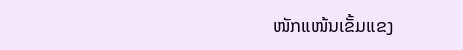ໜັກແໜ້ນເຂັ້ມແຂງ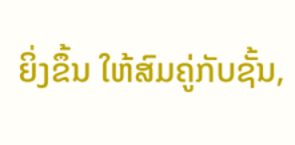ຍິ່ງຂຶ້ນ ໃຫ້ສົມຄູ່ກັບຊັ້ນ,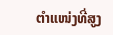ຕຳແໜ່ງທີ່ສູງ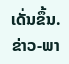ເດັ່ນຂຶ້ນ.
ຂ່າວ-ພາ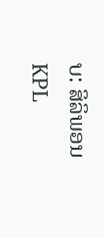ບ: ສິລິພອນ
KPL